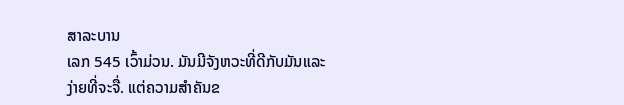ສາລະບານ
ເລກ 545 ເວົ້າມ່ວນ. ມັນມີຈັງຫວະທີ່ດີກັບມັນແລະງ່າຍທີ່ຈະຈື່. ແຕ່ຄວາມສຳຄັນຂ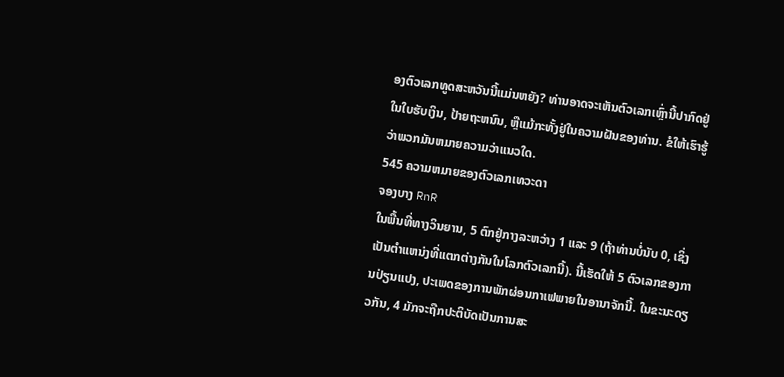ອງຕົວເລກທູດສະຫວັນນີ້ແມ່ນຫຍັງ? ທ່ານອາດຈະເຫັນຕົວເລກເຫຼົ່ານີ້ປາກົດຢູ່ໃນໃບຮັບເງິນ, ປ້າຍຖະຫນົນ, ຫຼືແມ້ກະທັ້ງຢູ່ໃນຄວາມຝັນຂອງທ່ານ. ຂໍໃຫ້ເຮົາຮູ້ວ່າພວກມັນຫມາຍຄວາມວ່າແນວໃດ.
545 ຄວາມຫມາຍຂອງຕົວເລກເທວະດາ
ຈອງບາງ RnR
ໃນພື້ນທີ່ທາງວິນຍານ, 5 ຕົກຢູ່ກາງລະຫວ່າງ 1 ແລະ 9 (ຖ້າທ່ານບໍ່ນັບ 0, ເຊິ່ງເປັນຕໍາແຫນ່ງທີ່ແຕກຕ່າງກັນໃນໂລກຕົວເລກນີ້). ນີ້ເຮັດໃຫ້ 5 ຕົວເລກຂອງການປ່ຽນແປງ, ປະເພດຂອງການພັກຜ່ອນກາເຟພາຍໃນອານາຈັກນີ້. ໃນຂະນະດຽວກັນ, 4 ມັກຈະຖືກປະຕິບັດເປັນການສະ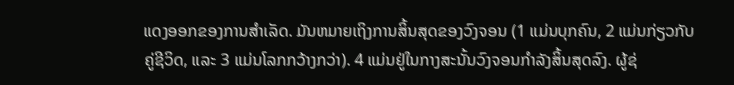ແດງອອກຂອງການສໍາເລັດ. ມັນຫມາຍເຖິງການສິ້ນສຸດຂອງວົງຈອນ (1 ແມ່ນບຸກຄົນ, 2 ແມ່ນກ່ຽວກັບຄູ່ຊີວິດ, ແລະ 3 ແມ່ນໂລກກວ້າງກວ່າ). 4 ແມ່ນຢູ່ໃນກາງສະນັ້ນວົງຈອນກໍາລັງສິ້ນສຸດລົງ. ຜູ້ຊ່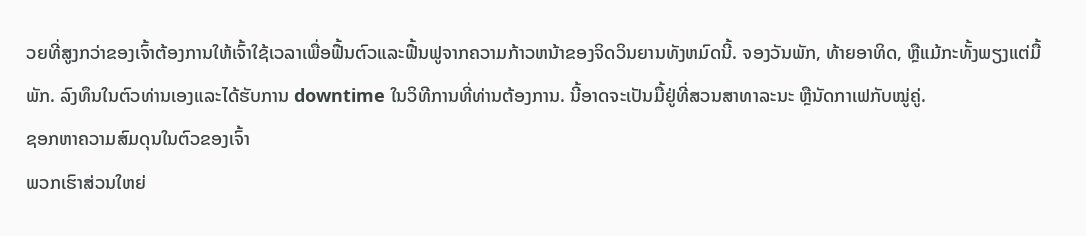ວຍທີ່ສູງກວ່າຂອງເຈົ້າຕ້ອງການໃຫ້ເຈົ້າໃຊ້ເວລາເພື່ອຟື້ນຕົວແລະຟື້ນຟູຈາກຄວາມກ້າວຫນ້າຂອງຈິດວິນຍານທັງຫມົດນີ້. ຈອງວັນພັກ, ທ້າຍອາທິດ, ຫຼືແມ້ກະທັ້ງພຽງແຕ່ມື້ພັກ. ລົງທຶນໃນຕົວທ່ານເອງແລະໄດ້ຮັບການ downtime ໃນວິທີການທີ່ທ່ານຕ້ອງການ. ນີ້ອາດຈະເປັນມື້ຢູ່ທີ່ສວນສາທາລະນະ ຫຼືນັດກາເຟກັບໝູ່ຄູ່.
ຊອກຫາຄວາມສົມດຸນໃນຕົວຂອງເຈົ້າ
ພວກເຮົາສ່ວນໃຫຍ່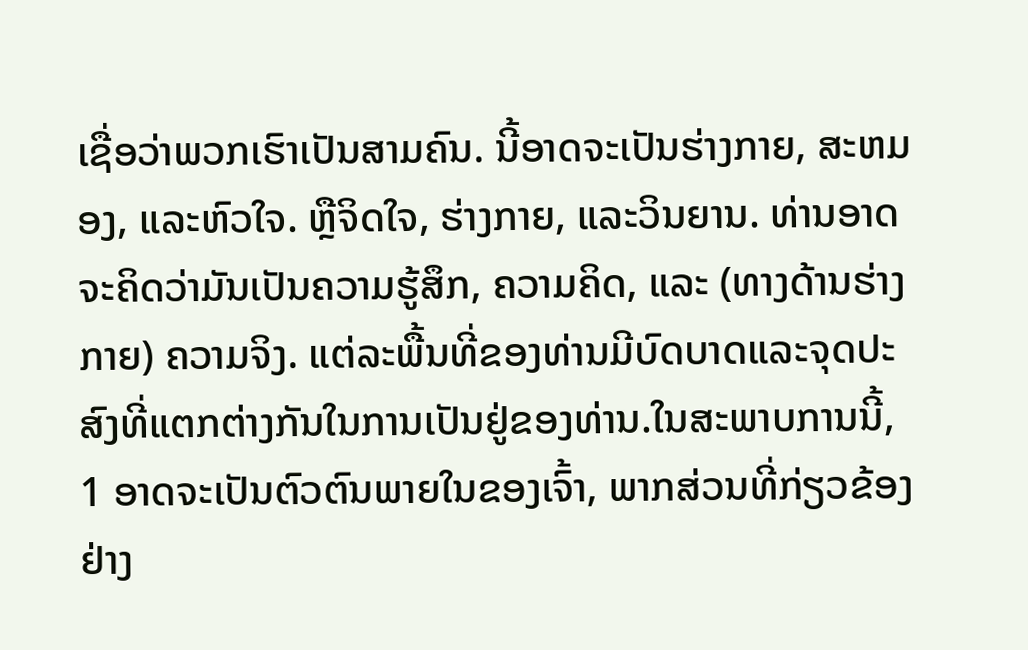ເຊື່ອວ່າພວກເຮົາເປັນສາມຄົນ. ນີ້ອາດຈະເປັນຮ່າງກາຍ, ສະຫມອງ, ແລະຫົວໃຈ. ຫຼືຈິດໃຈ, ຮ່າງກາຍ, ແລະວິນຍານ. ທ່ານອາດຈະຄິດວ່າມັນເປັນຄວາມຮູ້ສຶກ, ຄວາມຄິດ, ແລະ (ທາງດ້ານຮ່າງກາຍ) ຄວາມຈິງ. ແຕ່ລະພື້ນທີ່ຂອງທ່ານມີບົດບາດແລະຈຸດປະສົງທີ່ແຕກຕ່າງກັນໃນການເປັນຢູ່ຂອງທ່ານ.ໃນສະພາບການນີ້, 1 ອາດຈະເປັນຕົວຕົນພາຍໃນຂອງເຈົ້າ, ພາກສ່ວນທີ່ກ່ຽວຂ້ອງຢ່າງ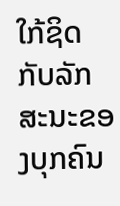ໃກ້ຊິດກັບລັກສະນະຂອງບຸກຄົນ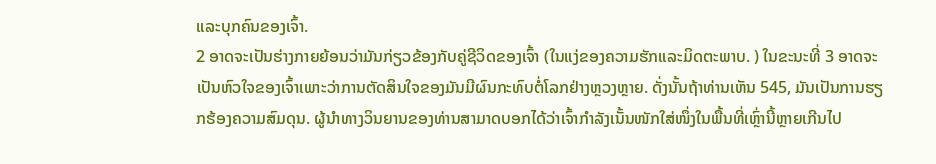ແລະບຸກຄົນຂອງເຈົ້າ.
2 ອາດຈະເປັນຮ່າງກາຍຍ້ອນວ່າມັນກ່ຽວຂ້ອງກັບຄູ່ຊີວິດຂອງເຈົ້າ (ໃນແງ່ຂອງຄວາມຮັກແລະມິດຕະພາບ. ) ໃນຂະນະທີ່ 3 ອາດຈະເປັນຫົວໃຈຂອງເຈົ້າເພາະວ່າການຕັດສິນໃຈຂອງມັນມີຜົນກະທົບຕໍ່ໂລກຢ່າງຫຼວງຫຼາຍ. ດັ່ງນັ້ນຖ້າທ່ານເຫັນ 545, ມັນເປັນການຮຽກຮ້ອງຄວາມສົມດຸນ. ຜູ້ນຳທາງວິນຍານຂອງທ່ານສາມາດບອກໄດ້ວ່າເຈົ້າກຳລັງເນັ້ນໜັກໃສ່ໜຶ່ງໃນພື້ນທີ່ເຫຼົ່ານີ້ຫຼາຍເກີນໄປ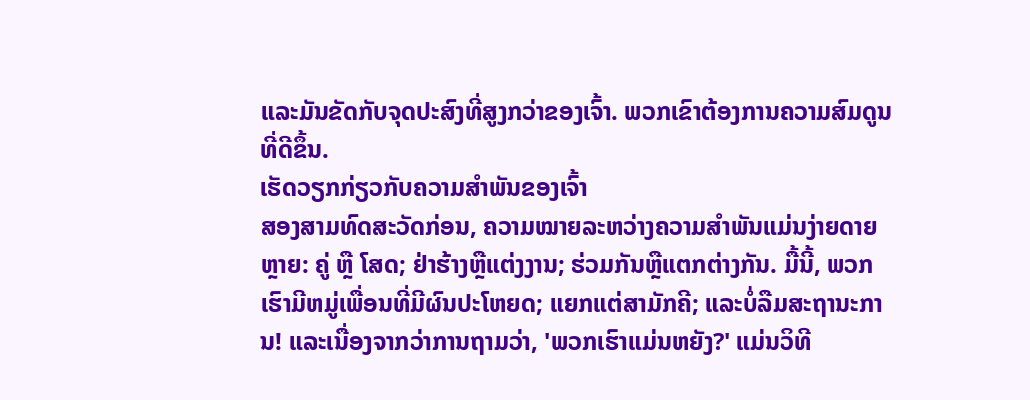ແລະມັນຂັດກັບຈຸດປະສົງທີ່ສູງກວ່າຂອງເຈົ້າ. ພວກເຂົາຕ້ອງການຄວາມສົມດູນທີ່ດີຂຶ້ນ.
ເຮັດວຽກກ່ຽວກັບຄວາມສຳພັນຂອງເຈົ້າ
ສອງສາມທົດສະວັດກ່ອນ, ຄວາມໝາຍລະຫວ່າງຄວາມສຳພັນແມ່ນງ່າຍດາຍຫຼາຍ: ຄູ່ ຫຼື ໂສດ; ຢ່າຮ້າງຫຼືແຕ່ງງານ; ຮ່ວມກັນຫຼືແຕກຕ່າງກັນ. ມື້ນີ້, ພວກເຮົາມີຫມູ່ເພື່ອນທີ່ມີຜົນປະໂຫຍດ; ແຍກແຕ່ສາມັກຄີ; ແລະບໍ່ລືມສະຖານະການ! ແລະເນື່ອງຈາກວ່າການຖາມວ່າ, 'ພວກເຮົາແມ່ນຫຍັງ?' ແມ່ນວິທີ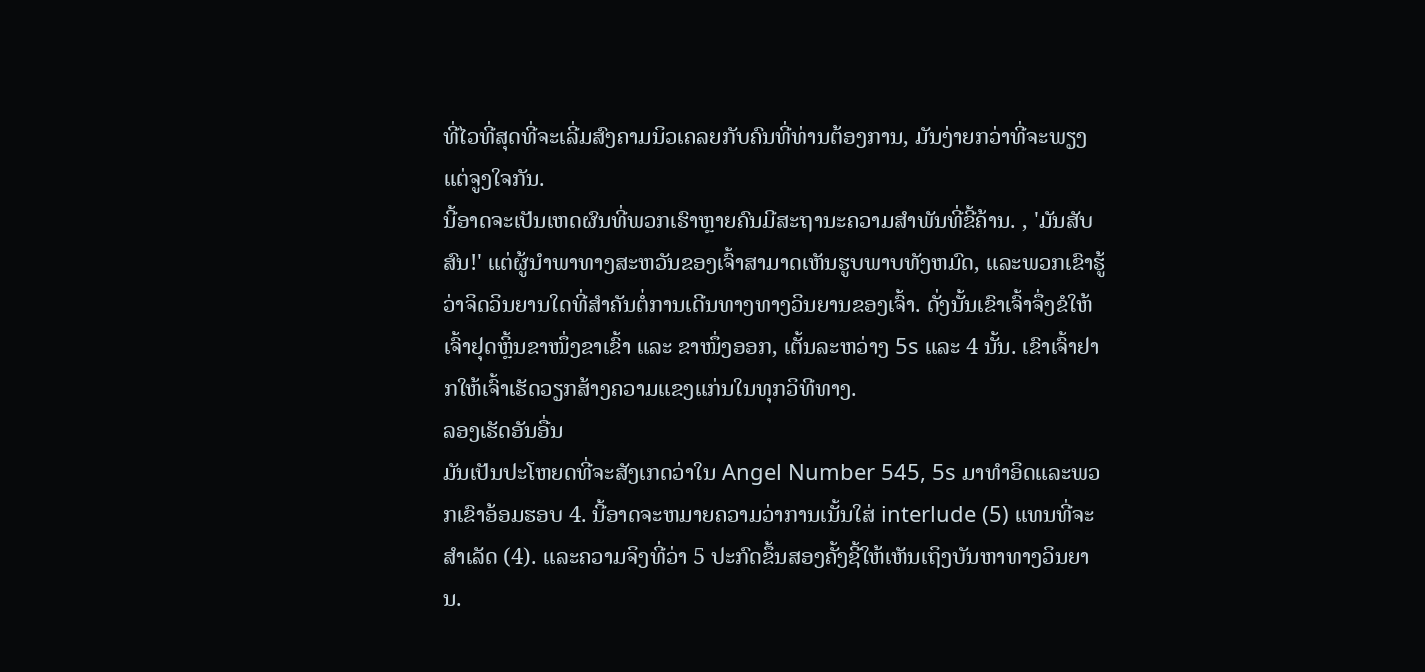ທີ່ໄວທີ່ສຸດທີ່ຈະເລີ່ມສົງຄາມນິວເຄລຍກັບຄົນທີ່ທ່ານຕ້ອງການ, ມັນງ່າຍກວ່າທີ່ຈະພຽງແຕ່ຈູງໃຈກັນ.
ນີ້ອາດຈະເປັນເຫດຜົນທີ່ພວກເຮົາຫຼາຍຄົນມີສະຖານະຄວາມສໍາພັນທີ່ຂີ້ຄ້ານ. , 'ມັນສັບສົນ!' ແຕ່ຜູ້ນໍາພາທາງສະຫວັນຂອງເຈົ້າສາມາດເຫັນຮູບພາບທັງຫມົດ, ແລະພວກເຂົາຮູ້ວ່າຈິດວິນຍານໃດທີ່ສໍາຄັນຕໍ່ການເດີນທາງທາງວິນຍານຂອງເຈົ້າ. ດັ່ງນັ້ນເຂົາເຈົ້າຈຶ່ງຂໍໃຫ້ເຈົ້າຢຸດຫຼິ້ນຂາໜຶ່ງຂາເຂົ້າ ແລະ ຂາໜຶ່ງອອກ, ເຕັ້ນລະຫວ່າງ 5s ແລະ 4 ນັ້ນ. ເຂົາເຈົ້າຢາກໃຫ້ເຈົ້າເຮັດວຽກສ້າງຄວາມແຂງແກ່ນໃນທຸກວິທີທາງ.
ລອງເຮັດອັນອື່ນ
ມັນເປັນປະໂຫຍດທີ່ຈະສັງເກດວ່າໃນ Angel Number 545, 5s ມາທໍາອິດແລະພວກເຂົາອ້ອມຮອບ 4. ນີ້ອາດຈະຫມາຍຄວາມວ່າການເນັ້ນໃສ່ interlude (5) ແທນທີ່ຈະສໍາເລັດ (4). ແລະຄວາມຈິງທີ່ວ່າ 5 ປະກົດຂຶ້ນສອງຄັ້ງຊີ້ໃຫ້ເຫັນເຖິງບັນຫາທາງວິນຍານ.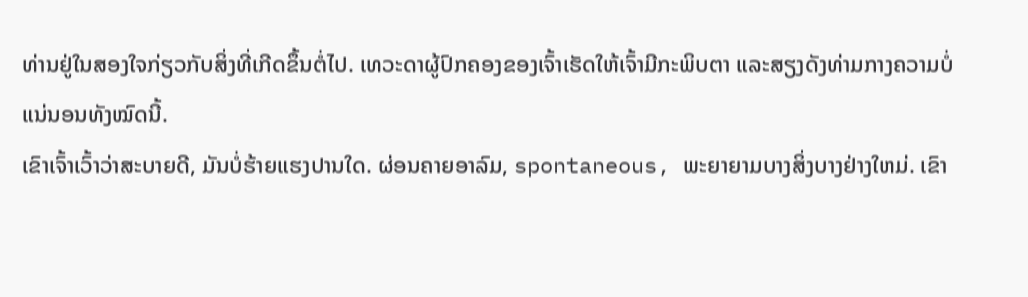ທ່ານຢູ່ໃນສອງໃຈກ່ຽວກັບສິ່ງທີ່ເກີດຂຶ້ນຕໍ່ໄປ. ເທວະດາຜູ້ປົກຄອງຂອງເຈົ້າເຮັດໃຫ້ເຈົ້າມີກະພິບຕາ ແລະສຽງດັງທ່າມກາງຄວາມບໍ່ແນ່ນອນທັງໝົດນີ້.
ເຂົາເຈົ້າເວົ້າວ່າສະບາຍດີ, ມັນບໍ່ຮ້າຍແຮງປານໃດ. ຜ່ອນຄາຍອາລົມ, spontaneous, ພະຍາຍາມບາງສິ່ງບາງຢ່າງໃຫມ່. ເຂົາ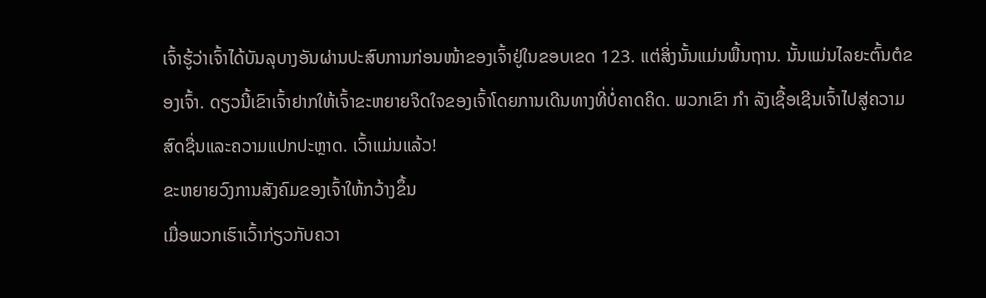ເຈົ້າຮູ້ວ່າເຈົ້າໄດ້ບັນລຸບາງອັນຜ່ານປະສົບການກ່ອນໜ້າຂອງເຈົ້າຢູ່ໃນຂອບເຂດ 123. ແຕ່ສິ່ງນັ້ນແມ່ນພື້ນຖານ. ນັ້ນແມ່ນໄລຍະຕົ້ນຕໍຂອງເຈົ້າ. ດຽວນີ້ເຂົາເຈົ້າຢາກໃຫ້ເຈົ້າຂະຫຍາຍຈິດໃຈຂອງເຈົ້າໂດຍການເດີນທາງທີ່ບໍ່ຄາດຄິດ. ພວກເຂົາ ກຳ ລັງເຊື້ອເຊີນເຈົ້າໄປສູ່ຄວາມສົດຊື່ນແລະຄວາມແປກປະຫຼາດ. ເວົ້າແມ່ນແລ້ວ!
ຂະຫຍາຍວົງການສັງຄົມຂອງເຈົ້າໃຫ້ກວ້າງຂຶ້ນ
ເມື່ອພວກເຮົາເວົ້າກ່ຽວກັບຄວາ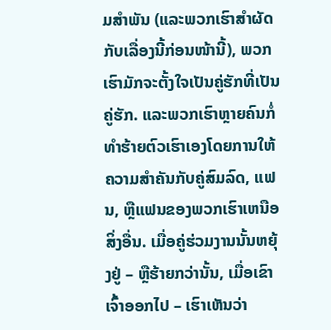ມສຳພັນ (ແລະພວກເຮົາສຳຜັດກັບເລື່ອງນີ້ກ່ອນໜ້ານີ້), ພວກເຮົາມັກຈະຕັ້ງໃຈເປັນຄູ່ຮັກທີ່ເປັນຄູ່ຮັກ. ແລະພວກເຮົາຫຼາຍຄົນກໍ່ທໍາຮ້າຍຕົວເຮົາເອງໂດຍການໃຫ້ຄວາມສໍາຄັນກັບຄູ່ສົມລົດ, ແຟນ, ຫຼືແຟນຂອງພວກເຮົາເຫນືອສິ່ງອື່ນ. ເມື່ອຄູ່ຮ່ວມງານນັ້ນຫຍຸ້ງຢູ່ – ຫຼືຮ້າຍກວ່ານັ້ນ, ເມື່ອເຂົາເຈົ້າອອກໄປ – ເຮົາເຫັນວ່າ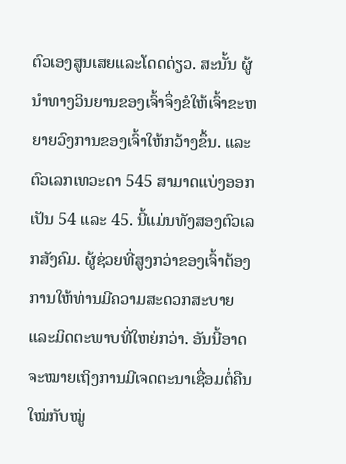ຕົວເອງສູນເສຍແລະໂດດດ່ຽວ. ສະນັ້ນ ຜູ້ນຳທາງວິນຍານຂອງເຈົ້າຈຶ່ງຂໍໃຫ້ເຈົ້າຂະຫຍາຍວົງການຂອງເຈົ້າໃຫ້ກວ້າງຂຶ້ນ. ແລະຕົວເລກເທວະດາ 545 ສາມາດແບ່ງອອກເປັນ 54 ແລະ 45. ນີ້ແມ່ນທັງສອງຕົວເລກສັງຄົມ. ຜູ້ຊ່ວຍທີ່ສູງກວ່າຂອງເຈົ້າຕ້ອງການໃຫ້ທ່ານມີຄວາມສະດວກສະບາຍ ແລະມິດຕະພາບທີ່ໃຫຍ່ກວ່າ. ອັນນີ້ອາດຈະໝາຍເຖິງການມີເຈດຕະນາເຊື່ອມຕໍ່ຄືນໃໝ່ກັບໝູ່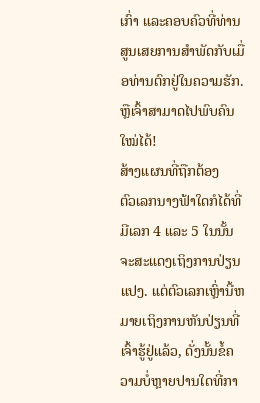ເກົ່າ ແລະຄອບຄົວທີ່ທ່ານສູນເສຍການສຳພັດກັບເມື່ອທ່ານຕົກຢູ່ໃນຄວາມຮັກ. ຫຼືເຈົ້າສາມາດໄປພົບຄົນໃໝ່ໄດ້!
ສ້າງແຜນທີ່ຖືກຕ້ອງ
ຕົວເລກນາງຟ້າໃດກໍໄດ້ທີ່ມີເລກ 4 ແລະ 5 ໃນນັ້ນຈະສະແດງເຖິງການປ່ຽນແປງ. ແຕ່ຕົວເລກເຫຼົ່ານີ້ຫມາຍເຖິງການຫັນປ່ຽນທີ່ເຈົ້າຮູ້ຢູ່ແລ້ວ, ດັ່ງນັ້ນຂໍ້ຄວາມບໍ່ຫຼາຍປານໃດທີ່ກາ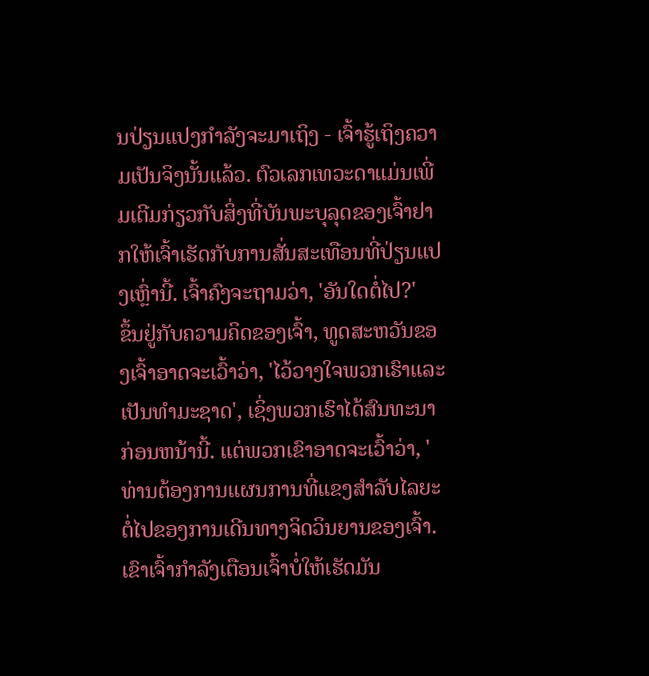ນປ່ຽນແປງກໍາລັງຈະມາເຖິງ - ເຈົ້າຮູ້ເຖິງຄວາມເປັນຈິງນັ້ນແລ້ວ. ຕົວເລກເທວະດາແມ່ນເພີ່ມເຕີມກ່ຽວກັບສິ່ງທີ່ບັນພະບຸລຸດຂອງເຈົ້າຢາກໃຫ້ເຈົ້າເຮັດກັບການສັ່ນສະເທືອນທີ່ປ່ຽນແປງເຫຼົ່ານີ້. ເຈົ້າຄົງຈະຖາມວ່າ, 'ອັນໃດຕໍ່ໄປ?'
ຂຶ້ນຢູ່ກັບຄວາມຄິດຂອງເຈົ້າ, ທູດສະຫວັນຂອງເຈົ້າອາດຈະເວົ້າວ່າ, 'ໄວ້ວາງໃຈພວກເຮົາແລະເປັນທໍາມະຊາດ', ເຊິ່ງພວກເຮົາໄດ້ສົນທະນາກ່ອນຫນ້ານີ້. ແຕ່ພວກເຂົາອາດຈະເວົ້າວ່າ, 'ທ່ານຕ້ອງການແຜນການທີ່ແຂງສໍາລັບໄລຍະຕໍ່ໄປຂອງການເດີນທາງຈິດວິນຍານຂອງເຈົ້າ. ເຂົາເຈົ້າກຳລັງເຕືອນເຈົ້າບໍ່ໃຫ້ເຮັດມັນ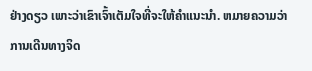ຢ່າງດຽວ ເພາະວ່າເຂົາເຈົ້າເຕັມໃຈທີ່ຈະໃຫ້ຄຳແນະນຳ. ຫມາຍຄວາມວ່າການເດີນທາງຈິດ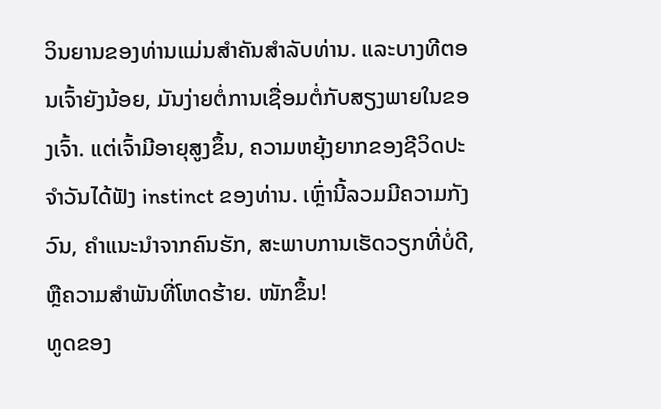ວິນຍານຂອງທ່ານແມ່ນສໍາຄັນສໍາລັບທ່ານ. ແລະບາງທີຕອນເຈົ້າຍັງນ້ອຍ, ມັນງ່າຍຕໍ່ການເຊື່ອມຕໍ່ກັບສຽງພາຍໃນຂອງເຈົ້າ. ແຕ່ເຈົ້າມີອາຍຸສູງຂຶ້ນ, ຄວາມຫຍຸ້ງຍາກຂອງຊີວິດປະຈໍາວັນໄດ້ຟັງ instinct ຂອງທ່ານ. ເຫຼົ່ານີ້ລວມມີຄວາມກັງວົນ, ຄໍາແນະນໍາຈາກຄົນຮັກ, ສະພາບການເຮັດວຽກທີ່ບໍ່ດີ, ຫຼືຄວາມສໍາພັນທີ່ໂຫດຮ້າຍ. ໜັກຂຶ້ນ!
ທູດຂອງ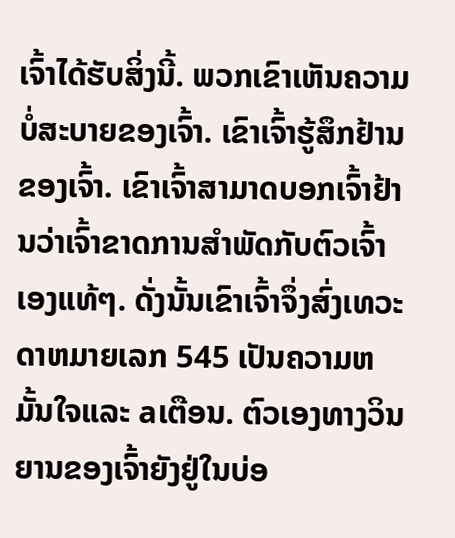ເຈົ້າໄດ້ຮັບສິ່ງນີ້. ພວກເຂົາເຫັນຄວາມບໍ່ສະບາຍຂອງເຈົ້າ. ເຂົາເຈົ້າຮູ້ສຶກຢ້ານຂອງເຈົ້າ. ເຂົາເຈົ້າສາມາດບອກເຈົ້າຢ້ານວ່າເຈົ້າຂາດການສໍາພັດກັບຕົວເຈົ້າເອງແທ້ໆ. ດັ່ງນັ້ນເຂົາເຈົ້າຈຶ່ງສົ່ງເທວະດາຫມາຍເລກ 545 ເປັນຄວາມຫມັ້ນໃຈແລະ aເຕືອນ. ຕົວເອງທາງວິນຍານຂອງເຈົ້າຍັງຢູ່ໃນບ່ອ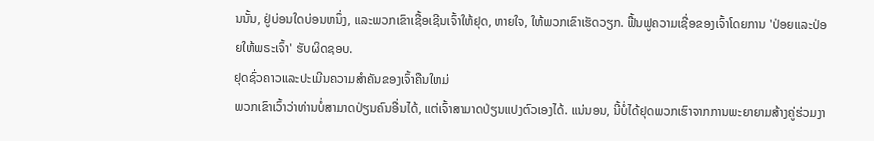ນນັ້ນ, ຢູ່ບ່ອນໃດບ່ອນຫນຶ່ງ, ແລະພວກເຂົາເຊື້ອເຊີນເຈົ້າໃຫ້ຢຸດ, ຫາຍໃຈ, ໃຫ້ພວກເຂົາເຮັດວຽກ. ຟື້ນຟູຄວາມເຊື່ອຂອງເຈົ້າໂດຍການ 'ປ່ອຍແລະປ່ອຍໃຫ້ພຣະເຈົ້າ' ຮັບຜິດຊອບ.
ຢຸດຊົ່ວຄາວແລະປະເມີນຄວາມສໍາຄັນຂອງເຈົ້າຄືນໃຫມ່
ພວກເຂົາເວົ້າວ່າທ່ານບໍ່ສາມາດປ່ຽນຄົນອື່ນໄດ້, ແຕ່ເຈົ້າສາມາດປ່ຽນແປງຕົວເອງໄດ້. ແນ່ນອນ, ນີ້ບໍ່ໄດ້ຢຸດພວກເຮົາຈາກການພະຍາຍາມສ້າງຄູ່ຮ່ວມງາ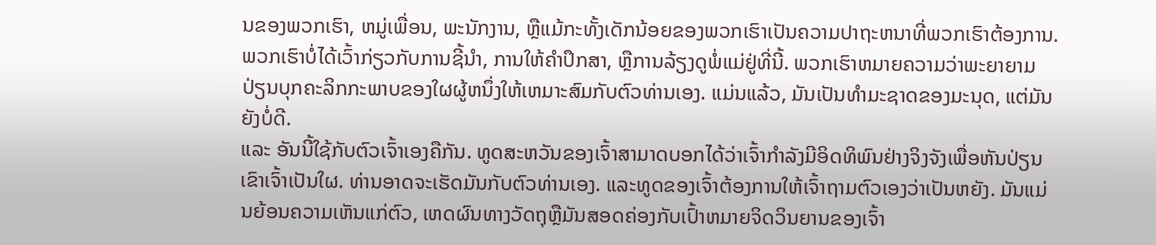ນຂອງພວກເຮົາ, ຫມູ່ເພື່ອນ, ພະນັກງານ, ຫຼືແມ້ກະທັ້ງເດັກນ້ອຍຂອງພວກເຮົາເປັນຄວາມປາຖະຫນາທີ່ພວກເຮົາຕ້ອງການ. ພວກເຮົາບໍ່ໄດ້ເວົ້າກ່ຽວກັບການຊີ້ນໍາ, ການໃຫ້ຄໍາປຶກສາ, ຫຼືການລ້ຽງດູພໍ່ແມ່ຢູ່ທີ່ນີ້. ພວກເຮົາຫມາຍຄວາມວ່າພະຍາຍາມປ່ຽນບຸກຄະລິກກະພາບຂອງໃຜຜູ້ຫນຶ່ງໃຫ້ເຫມາະສົມກັບຕົວທ່ານເອງ. ແມ່ນແລ້ວ, ມັນເປັນທຳມະຊາດຂອງມະນຸດ, ແຕ່ມັນຍັງບໍ່ດີ.
ແລະ ອັນນີ້ໃຊ້ກັບຕົວເຈົ້າເອງຄືກັນ. ທູດສະຫວັນຂອງເຈົ້າສາມາດບອກໄດ້ວ່າເຈົ້າກໍາລັງມີອິດທິພົນຢ່າງຈິງຈັງເພື່ອຫັນປ່ຽນເຂົາເຈົ້າເປັນໃຜ. ທ່ານອາດຈະເຮັດມັນກັບຕົວທ່ານເອງ. ແລະທູດຂອງເຈົ້າຕ້ອງການໃຫ້ເຈົ້າຖາມຕົວເອງວ່າເປັນຫຍັງ. ມັນແມ່ນຍ້ອນຄວາມເຫັນແກ່ຕົວ, ເຫດຜົນທາງວັດຖຸຫຼືມັນສອດຄ່ອງກັບເປົ້າຫມາຍຈິດວິນຍານຂອງເຈົ້າ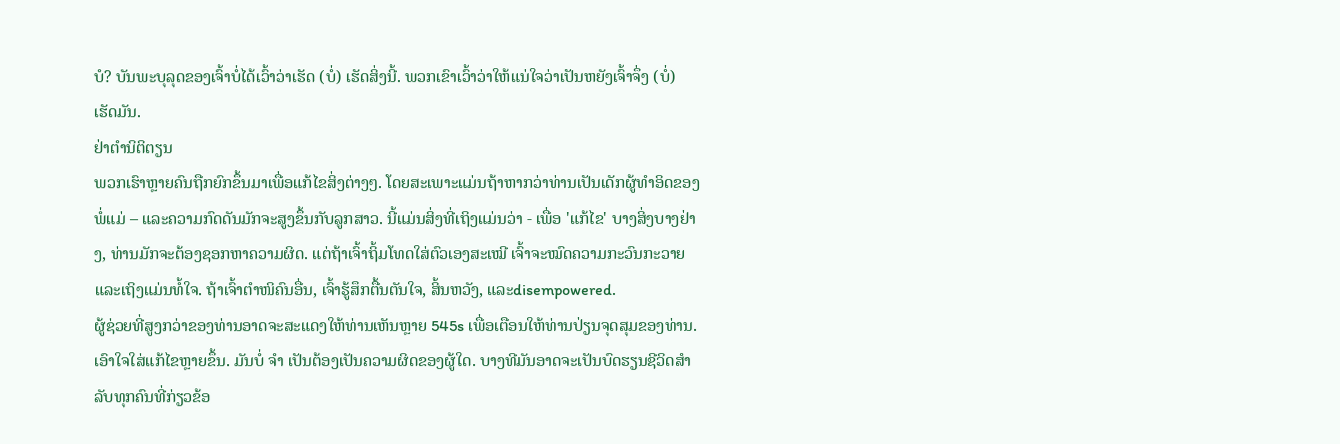ບໍ? ບັນພະບຸລຸດຂອງເຈົ້າບໍ່ໄດ້ເວົ້າວ່າເຮັດ (ບໍ່) ເຮັດສິ່ງນີ້. ພວກເຂົາເວົ້າວ່າໃຫ້ແນ່ໃຈວ່າເປັນຫຍັງເຈົ້າຈຶ່ງ (ບໍ່) ເຮັດມັນ.
ຢ່າຕໍານິຕິຕຽນ
ພວກເຮົາຫຼາຍຄົນຖືກຍົກຂຶ້ນມາເພື່ອແກ້ໄຂສິ່ງຕ່າງໆ. ໂດຍສະເພາະແມ່ນຖ້າຫາກວ່າທ່ານເປັນເດັກຜູ້ທໍາອິດຂອງພໍ່ແມ່ – ແລະຄວາມກົດດັນມັກຈະສູງຂຶ້ນກັບລູກສາວ. ນີ້ແມ່ນສິ່ງທີ່ເຖິງແມ່ນວ່າ - ເພື່ອ 'ແກ້ໄຂ' ບາງສິ່ງບາງຢ່າງ, ທ່ານມັກຈະຕ້ອງຊອກຫາຄວາມຜິດ. ແຕ່ຖ້າເຈົ້າຖິ້ມໂທດໃສ່ຕົວເອງສະເໝີ ເຈົ້າຈະໝົດຄວາມກະວົນກະວາຍ ແລະເຖິງແມ່ນທໍ້ໃຈ. ຖ້າເຈົ້າຕຳໜິຄົນອື່ນ, ເຈົ້າຮູ້ສຶກຕື້ນຕັນໃຈ, ສິ້ນຫວັງ, ແລະdisempowered.
ຜູ້ຊ່ວຍທີ່ສູງກວ່າຂອງທ່ານອາດຈະສະແດງໃຫ້ທ່ານເຫັນຫຼາຍ 545s ເພື່ອເຕືອນໃຫ້ທ່ານປ່ຽນຈຸດສຸມຂອງທ່ານ. ເອົາໃຈໃສ່ແກ້ໄຂຫຼາຍຂຶ້ນ. ມັນບໍ່ ຈຳ ເປັນຕ້ອງເປັນຄວາມຜິດຂອງຜູ້ໃດ. ບາງທີມັນອາດຈະເປັນບົດຮຽນຊີວິດສໍາລັບທຸກຄົນທີ່ກ່ຽວຂ້ອ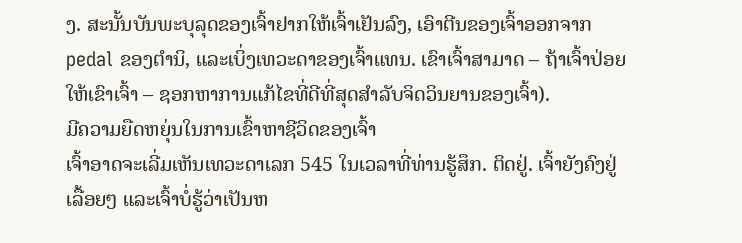ງ. ສະນັ້ນບັນພະບຸລຸດຂອງເຈົ້າຢາກໃຫ້ເຈົ້າເຢັນລົງ, ເອົາຕີນຂອງເຈົ້າອອກຈາກ pedal ຂອງຕໍານິ, ແລະເບິ່ງເທວະດາຂອງເຈົ້າແທນ. ເຂົາເຈົ້າສາມາດ – ຖ້າເຈົ້າປ່ອຍໃຫ້ເຂົາເຈົ້າ – ຊອກຫາການແກ້ໄຂທີ່ດີທີ່ສຸດສໍາລັບຈິດວິນຍານຂອງເຈົ້າ).
ມີຄວາມຍືດຫຍຸ່ນໃນການເຂົ້າຫາຊີວິດຂອງເຈົ້າ
ເຈົ້າອາດຈະເລີ່ມເຫັນເທວະດາເລກ 545 ໃນເວລາທີ່ທ່ານຮູ້ສຶກ. ຕິດຢູ່. ເຈົ້າຍັງຄົງຢູ່ເລື້ອຍໆ ແລະເຈົ້າບໍ່ຮູ້ວ່າເປັນຫ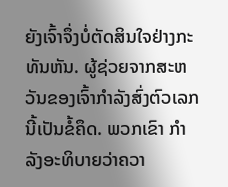ຍັງເຈົ້າຈຶ່ງບໍ່ຕັດສິນໃຈຢ່າງກະທັນຫັນ. ຜູ້ຊ່ວຍຈາກສະຫວັນຂອງເຈົ້າກໍາລັງສົ່ງຕົວເລກນີ້ເປັນຂໍ້ຄຶດ. ພວກເຂົາ ກຳ ລັງອະທິບາຍວ່າຄວາ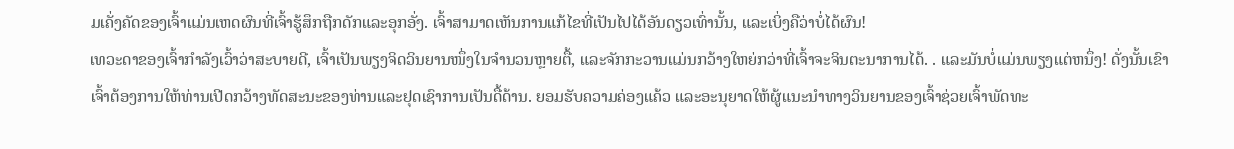ມເຄັ່ງຄັດຂອງເຈົ້າແມ່ນເຫດຜົນທີ່ເຈົ້າຮູ້ສຶກຖືກດັກແລະອຸກອັ່ງ. ເຈົ້າສາມາດເຫັນການແກ້ໄຂທີ່ເປັນໄປໄດ້ອັນດຽວເທົ່ານັ້ນ, ແລະເບິ່ງຄືວ່າບໍ່ໄດ້ຜົນ!
ເທວະດາຂອງເຈົ້າກຳລັງເວົ້າວ່າສະບາຍດີ, ເຈົ້າເປັນພຽງຈິດວິນຍານໜຶ່ງໃນຈຳນວນຫຼາຍຕື້, ແລະຈັກກະວານແມ່ນກວ້າງໃຫຍ່ກວ່າທີ່ເຈົ້າຈະຈິນຕະນາການໄດ້. . ແລະມັນບໍ່ແມ່ນພຽງແຕ່ຫນຶ່ງ! ດັ່ງນັ້ນເຂົາເຈົ້າຕ້ອງການໃຫ້ທ່ານເປີດກວ້າງທັດສະນະຂອງທ່ານແລະຢຸດເຊົາການເປັນດື້ດ້ານ. ຍອມຮັບຄວາມຄ່ອງແຄ້ວ ແລະອະນຸຍາດໃຫ້ຜູ້ແນະນຳທາງວິນຍານຂອງເຈົ້າຊ່ວຍເຈົ້າພັດທະ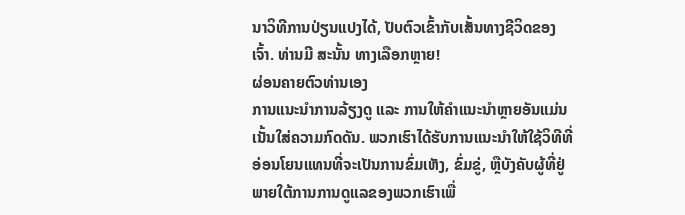ນາວິທີການປ່ຽນແປງໄດ້, ປັບຕົວເຂົ້າກັບເສັ້ນທາງຊີວິດຂອງເຈົ້າ. ທ່ານມີ ສະນັ້ນ ທາງເລືອກຫຼາຍ!
ຜ່ອນຄາຍຕົວທ່ານເອງ
ການແນະນຳການລ້ຽງດູ ແລະ ການໃຫ້ຄຳແນະນຳຫຼາຍອັນແມ່ນເນັ້ນໃສ່ຄວາມກົດດັນ. ພວກເຮົາໄດ້ຮັບການແນະນໍາໃຫ້ໃຊ້ວິທີທີ່ອ່ອນໂຍນແທນທີ່ຈະເປັນການຂົ່ມເຫັງ, ຂົ່ມຂູ່, ຫຼືບັງຄັບຜູ້ທີ່ຢູ່ພາຍໃຕ້ການການດູແລຂອງພວກເຮົາເພື່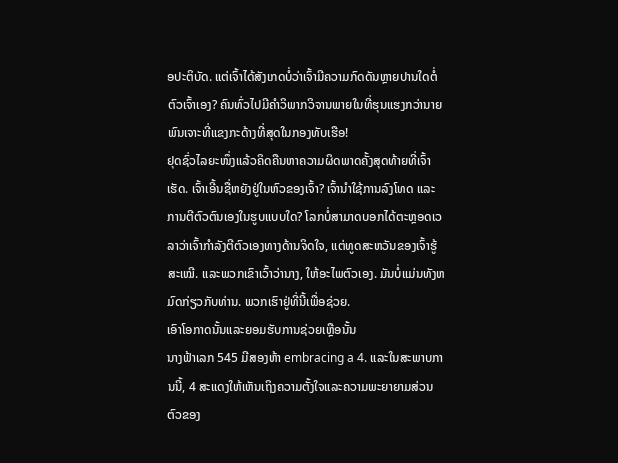ອປະຕິບັດ. ແຕ່ເຈົ້າໄດ້ສັງເກດບໍ່ວ່າເຈົ້າມີຄວາມກົດດັນຫຼາຍປານໃດຕໍ່ຕົວເຈົ້າເອງ? ຄົນທົ່ວໄປມີຄຳວິພາກວິຈານພາຍໃນທີ່ຮຸນແຮງກວ່ານາຍພົນເຈາະທີ່ແຂງກະດ້າງທີ່ສຸດໃນກອງທັບເຮືອ!
ຢຸດຊົ່ວໄລຍະໜຶ່ງແລ້ວຄິດຄືນຫາຄວາມຜິດພາດຄັ້ງສຸດທ້າຍທີ່ເຈົ້າເຮັດ. ເຈົ້າເອີ້ນຊື່ຫຍັງຢູ່ໃນຫົວຂອງເຈົ້າ? ເຈົ້ານຳໃຊ້ການລົງໂທດ ແລະ ການຕີຕົວຕົນເອງໃນຮູບແບບໃດ? ໂລກບໍ່ສາມາດບອກໄດ້ຕະຫຼອດເວລາວ່າເຈົ້າກຳລັງຕີຕົວເອງທາງດ້ານຈິດໃຈ, ແຕ່ທູດສະຫວັນຂອງເຈົ້າຮູ້ສະເໝີ. ແລະພວກເຂົາເວົ້າວ່ານາງ, ໃຫ້ອະໄພຕົວເອງ. ມັນບໍ່ແມ່ນທັງຫມົດກ່ຽວກັບທ່ານ. ພວກເຮົາຢູ່ທີ່ນີ້ເພື່ອຊ່ວຍ.
ເອົາໂອກາດນັ້ນແລະຍອມຮັບການຊ່ວຍເຫຼືອນັ້ນ
ນາງຟ້າເລກ 545 ມີສອງຫ້າ embracing a 4. ແລະໃນສະພາບການນີ້, 4 ສະແດງໃຫ້ເຫັນເຖິງຄວາມຕັ້ງໃຈແລະຄວາມພະຍາຍາມສ່ວນຕົວຂອງ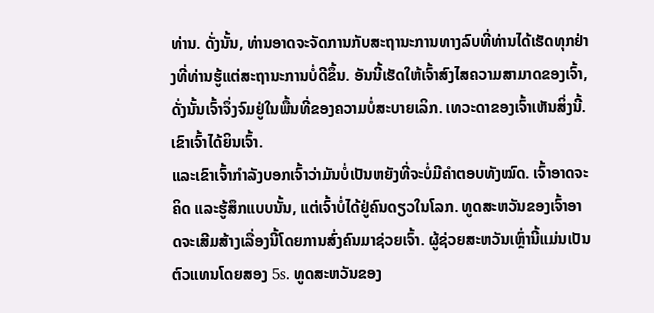ທ່ານ. ດັ່ງນັ້ນ, ທ່ານອາດຈະຈັດການກັບສະຖານະການທາງລົບທີ່ທ່ານໄດ້ເຮັດທຸກຢ່າງທີ່ທ່ານຮູ້ແຕ່ສະຖານະການບໍ່ດີຂຶ້ນ. ອັນນີ້ເຮັດໃຫ້ເຈົ້າສົງໄສຄວາມສາມາດຂອງເຈົ້າ, ດັ່ງນັ້ນເຈົ້າຈຶ່ງຈົມຢູ່ໃນພື້ນທີ່ຂອງຄວາມບໍ່ສະບາຍເລິກ. ເທວະດາຂອງເຈົ້າເຫັນສິ່ງນີ້. ເຂົາເຈົ້າໄດ້ຍິນເຈົ້າ.
ແລະເຂົາເຈົ້າກຳລັງບອກເຈົ້າວ່າມັນບໍ່ເປັນຫຍັງທີ່ຈະບໍ່ມີຄຳຕອບທັງໝົດ. ເຈົ້າອາດຈະຄິດ ແລະຮູ້ສຶກແບບນັ້ນ, ແຕ່ເຈົ້າບໍ່ໄດ້ຢູ່ຄົນດຽວໃນໂລກ. ທູດສະຫວັນຂອງເຈົ້າອາດຈະເສີມສ້າງເລື່ອງນີ້ໂດຍການສົ່ງຄົນມາຊ່ວຍເຈົ້າ. ຜູ້ຊ່ວຍສະຫວັນເຫຼົ່ານີ້ແມ່ນເປັນຕົວແທນໂດຍສອງ 5s. ທູດສະຫວັນຂອງ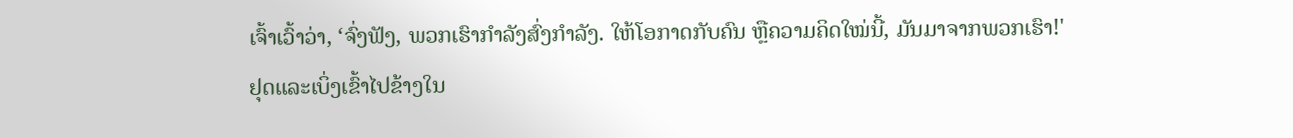ເຈົ້າເວົ້າວ່າ, ‘ຈົ່ງຟັງ, ພວກເຮົາກຳລັງສົ່ງກຳລັງ. ໃຫ້ໂອກາດກັບຄົນ ຫຼືຄວາມຄິດໃໝ່ນີ້, ມັນມາຈາກພວກເຮົາ!'
ຢຸດແລະເບິ່ງເຂົ້າໄປຂ້າງໃນ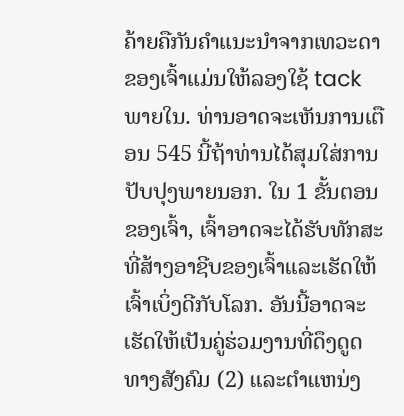ຄ້າຍຄືກັນຄໍາແນະນໍາຈາກເທວະດາຂອງເຈົ້າແມ່ນໃຫ້ລອງໃຊ້ tack ພາຍໃນ. ທ່ານອາດຈະເຫັນການເຕືອນ 545 ນີ້ຖ້າທ່ານໄດ້ສຸມໃສ່ການປັບປຸງພາຍນອກ. ໃນ 1 ຂັ້ນຕອນຂອງເຈົ້າ, ເຈົ້າອາດຈະໄດ້ຮັບທັກສະທີ່ສ້າງອາຊີບຂອງເຈົ້າແລະເຮັດໃຫ້ເຈົ້າເບິ່ງດີກັບໂລກ. ອັນນີ້ອາດຈະເຮັດໃຫ້ເປັນຄູ່ຮ່ວມງານທີ່ດຶງດູດທາງສັງຄົມ (2) ແລະຕໍາແຫນ່ງ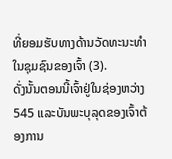ທີ່ຍອມຮັບທາງດ້ານວັດທະນະທໍາໃນຊຸມຊົນຂອງເຈົ້າ (3).
ດັ່ງນັ້ນຕອນນີ້ເຈົ້າຢູ່ໃນຊ່ອງຫວ່າງ 545 ແລະບັນພະບຸລຸດຂອງເຈົ້າຕ້ອງການ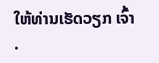ໃຫ້ທ່ານເຮັດວຽກ ເຈົ້າ .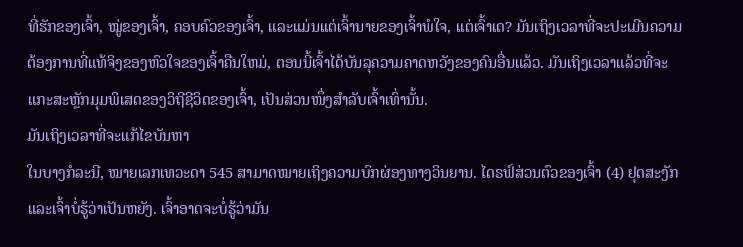ທີ່ຮັກຂອງເຈົ້າ, ໝູ່ຂອງເຈົ້າ, ຄອບຄົວຂອງເຈົ້າ, ແລະແມ່ນແຕ່ເຈົ້ານາຍຂອງເຈົ້າພໍໃຈ, ແຕ່ເຈົ້າເດ? ມັນເຖິງເວລາທີ່ຈະປະເມີນຄວາມຕ້ອງການທີ່ແທ້ຈິງຂອງຫົວໃຈຂອງເຈົ້າຄືນໃຫມ່, ຕອນນີ້ເຈົ້າໄດ້ບັນລຸຄວາມຄາດຫວັງຂອງຄົນອື່ນແລ້ວ. ມັນເຖິງເວລາແລ້ວທີ່ຈະແກະສະຫຼັກມຸມພິເສດຂອງວິຖີຊີວິດຂອງເຈົ້າ, ເປັນສ່ວນໜຶ່ງສຳລັບເຈົ້າເທົ່ານັ້ນ.
ມັນເຖິງເວລາທີ່ຈະແກ້ໄຂບັນຫາ
ໃນບາງກໍລະນີ, ໝາຍເລກເທວະດາ 545 ສາມາດໝາຍເຖິງຄວາມບົກຜ່ອງທາງວິນຍານ. ໄດຣຟ໌ສ່ວນຕົວຂອງເຈົ້າ (4) ຢຸດສະງັກ ແລະເຈົ້າບໍ່ຮູ້ວ່າເປັນຫຍັງ. ເຈົ້າອາດຈະບໍ່ຮູ້ວ່າມັນ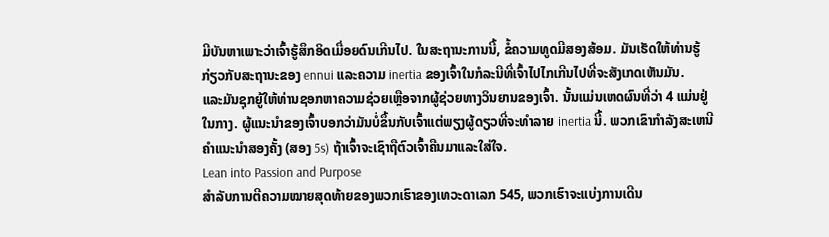ມີບັນຫາເພາະວ່າເຈົ້າຮູ້ສຶກອິດເມື່ອຍດົນເກີນໄປ. ໃນສະຖານະການນີ້, ຂໍ້ຄວາມທູດມີສອງສ້ອມ. ມັນເຮັດໃຫ້ທ່ານຮູ້ກ່ຽວກັບສະຖານະຂອງ ennui ແລະຄວາມ inertia ຂອງເຈົ້າໃນກໍລະນີທີ່ເຈົ້າໄປໄກເກີນໄປທີ່ຈະສັງເກດເຫັນມັນ.
ແລະມັນຊຸກຍູ້ໃຫ້ທ່ານຊອກຫາຄວາມຊ່ວຍເຫຼືອຈາກຜູ້ຊ່ວຍທາງວິນຍານຂອງເຈົ້າ. ນັ້ນແມ່ນເຫດຜົນທີ່ວ່າ 4 ແມ່ນຢູ່ໃນກາງ. ຜູ້ແນະນຳຂອງເຈົ້າບອກວ່າມັນບໍ່ຂຶ້ນກັບເຈົ້າແຕ່ພຽງຜູ້ດຽວທີ່ຈະທໍາລາຍ inertia ນີ້. ພວກເຂົາກໍາລັງສະເຫນີຄໍາແນະນໍາສອງຄັ້ງ (ສອງ 5s) ຖ້າເຈົ້າຈະເຊົາຖືຕົວເຈົ້າຄືນມາແລະໃສ່ໃຈ.
Lean into Passion and Purpose
ສຳລັບການຕີຄວາມໝາຍສຸດທ້າຍຂອງພວກເຮົາຂອງເທວະດາເລກ 545, ພວກເຮົາຈະແບ່ງການເດີນ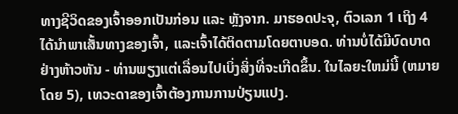ທາງຊີວິດຂອງເຈົ້າອອກເປັນກ່ອນ ແລະ ຫຼັງຈາກ. ມາຮອດປະຈຸ, ຕົວເລກ 1 ເຖິງ 4 ໄດ້ນໍາພາເສັ້ນທາງຂອງເຈົ້າ, ແລະເຈົ້າໄດ້ຕິດຕາມໂດຍຕາບອດ. ທ່ານບໍ່ໄດ້ມີບົດບາດຢ່າງຫ້າວຫັນ - ທ່ານພຽງແຕ່ເລື່ອນໄປເບິ່ງສິ່ງທີ່ຈະເກີດຂຶ້ນ. ໃນໄລຍະໃຫມ່ນີ້ (ຫມາຍໂດຍ 5), ເທວະດາຂອງເຈົ້າຕ້ອງການການປ່ຽນແປງ.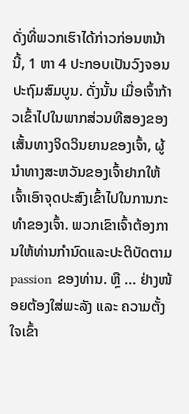ດັ່ງທີ່ພວກເຮົາໄດ້ກ່າວກ່ອນຫນ້ານີ້, 1 ຫາ 4 ປະກອບເປັນວົງຈອນປະຖົມສົມບູນ. ດັ່ງນັ້ນ ເມື່ອເຈົ້າກ້າວເຂົ້າໄປໃນພາກສ່ວນທີສອງຂອງເສັ້ນທາງຈິດວິນຍານຂອງເຈົ້າ, ຜູ້ນຳທາງສະຫວັນຂອງເຈົ້າຢາກໃຫ້ເຈົ້າເອົາຈຸດປະສົງເຂົ້າໄປໃນການກະທຳຂອງເຈົ້າ. ພວກເຂົາເຈົ້າຕ້ອງການໃຫ້ທ່ານກໍານົດແລະປະຕິບັດຕາມ passion ຂອງທ່ານ. ຫຼື ... ຢ່າງໜ້ອຍຕ້ອງໃສ່ພະລັງ ແລະ ຄວາມຕັ້ງໃຈເຂົ້າ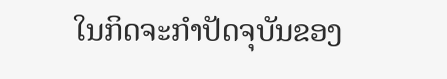ໃນກິດຈະກຳປັດຈຸບັນຂອງ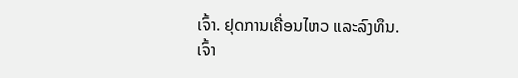ເຈົ້າ. ຢຸດການເຄື່ອນໄຫວ ແລະລົງທຶນ.
ເຈົ້າ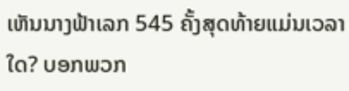ເຫັນນາງຟ້າເລກ 545 ຄັ້ງສຸດທ້າຍແມ່ນເວລາໃດ? ບອກພວກ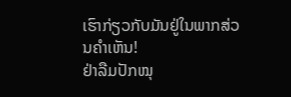ເຮົາກ່ຽວກັບມັນຢູ່ໃນພາກສ່ວນຄໍາເຫັນ!
ຢ່າລືມປັກໝຸ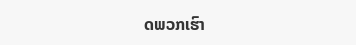ດພວກເຮົາ